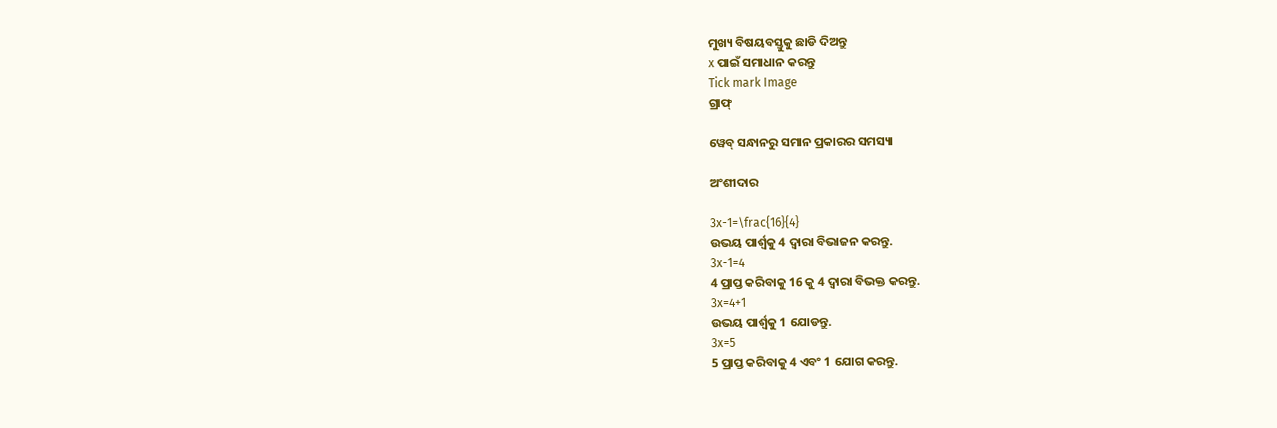ମୁଖ୍ୟ ବିଷୟବସ୍ତୁକୁ ଛାଡି ଦିଅନ୍ତୁ
x ପାଇଁ ସମାଧାନ କରନ୍ତୁ
Tick mark Image
ଗ୍ରାଫ୍

ୱେବ୍ ସନ୍ଧାନରୁ ସମାନ ପ୍ରକାରର ସମସ୍ୟା

ଅଂଶୀଦାର

3x-1=\frac{16}{4}
ଉଭୟ ପାର୍ଶ୍ୱକୁ 4 ଦ୍ୱାରା ବିଭାଜନ କରନ୍ତୁ.
3x-1=4
4 ପ୍ରାପ୍ତ କରିବାକୁ 16 କୁ 4 ଦ୍ୱାରା ବିଭକ୍ତ କରନ୍ତୁ.
3x=4+1
ଉଭୟ ପାର୍ଶ୍ଵକୁ 1 ଯୋଡନ୍ତୁ.
3x=5
5 ପ୍ରାପ୍ତ କରିବାକୁ 4 ଏବଂ 1 ଯୋଗ କରନ୍ତୁ.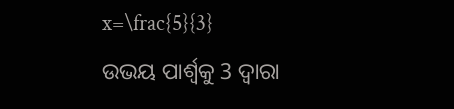x=\frac{5}{3}
ଉଭୟ ପାର୍ଶ୍ୱକୁ 3 ଦ୍ୱାରା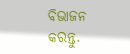ବିଭାଜନ କରନ୍ତୁ.